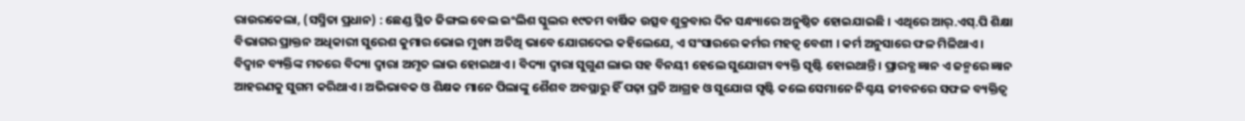ରାଉରକେଲା, (ସସ୍ମିତା ପ୍ରଧାନ) : ଛେଣ୍ଡ ସ୍ଥିତ ଜିଙ୍ଗଲ ବେଲ ଇଂଲିଶ ସ୍କୁଲର ୧୯ତମ ବାର୍ଷିକ ଉତ୍ସବ ଶୁକ୍ରବାର ଦିନ ସନ୍ଧ୍ୟାରେ ଅନୁଷ୍ଠିତ ହୋଇଯାଇଛି । ଏଥିରେ ଆର୍.ଏସ୍.ପି ଶିକ୍ଷା ବିଭାଗର ପ୍ରାକ୍ତନ ଅଧିକାରୀ ସୁରେଶ କୁମାର ଭୋଇ ମୁଖ୍ୟ ଅତିଥି ଭାବେ ଯୋଗଦେଇ କହିଲେଯେ, ଏ ସଂସାରରେ କର୍ମର ମହତ୍ୱ ବେଶୀ । କର୍ମ ଅନୁସାରେ ଫଳ ମିଳିଥାଏ । ବିଦ୍ୱାନ ବ୍ୟକ୍ତିଙ୍କ ମତରେ ବିଦ୍ୟା ଦ୍ୱାରା ଅମୃତ ଲାଭ ହୋଇଥାଏ । ବିଦ୍ୟା ଦ୍ୱାରା ସୁଗୁଣ ଲାଭ ସହ ବିନୟୀ ହେଲେ ସୁଯୋଗ୍ୟ ବ୍ୟକ୍ତି ସୃଷ୍ଟି ହୋଇଥାନ୍ତି । ପ୍ରାରବ୍ଧ ଜ୍ଞାନ ଏ ଜନ୍ମରେ ଜ୍ଞାନ ଆହରଣକୁ ସୁଗମ କରିଥାଏ । ଅଭିଭାବକ ଓ ଶିକ୍ଷକ ମାନେ ପିଲାଙ୍କୁ ଶୈଶବ ଅବସ୍ଥାରୁ ହିଁ ପଢ଼ା ପ୍ରତି ଆଗ୍ରହ ଓ ସୁଯୋଗ ସୃଷ୍ଟି କଲେ ସେମାନେ ନିଶ୍ଚୟ ଜୀବନରେ ସଫଳ ବ୍ୟକ୍ତିତ୍ୱ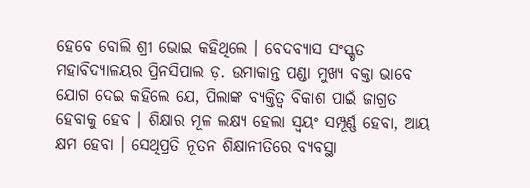ହେବେ ବୋଲି ଶ୍ରୀ ଭୋଇ କହିଥିଲେ । ବେଦବ୍ୟାସ ସଂସ୍କୃତ ମହାବିଦ୍ୟାଳୟର ପ୍ରିନସିପାଲ ଡ଼. ଉମାକାନ୍ତ ପଣ୍ଡା ମୁଖ୍ୟ ବକ୍ତା ଭାବେ ଯୋଗ ଦେଇ କହିଲେ ଯେ, ପିଲାଙ୍କ ବ୍ୟକ୍ତିତ୍ୱ ବିକାଶ ପାଇଁ ଜାଗ୍ରତ ହେବାକୁ ହେବ । ଶିକ୍ଷାର ମୂଳ ଲକ୍ଷ୍ୟ ହେଲା ସ୍ୱୟଂ ସମ୍ପୂର୍ଣ୍ଣ ହେବା, ଆୟ କ୍ଷମ ହେବା । ସେଥିପ୍ରତି ନୂତନ ଶିକ୍ଷାନୀତିରେ ବ୍ୟବସ୍ଥା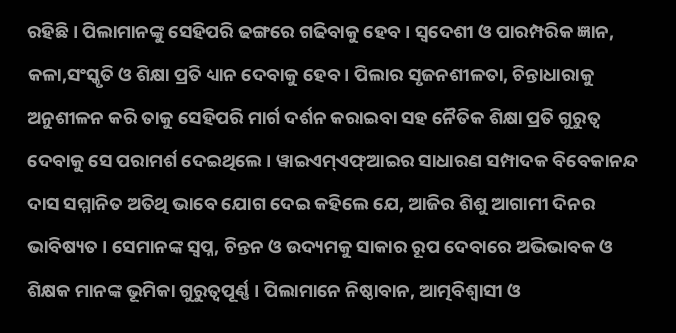ରହିଛି । ପିଲାମାନଙ୍କୁ ସେହିପରି ଢଙ୍ଗରେ ଗଢିବାକୁ ହେବ । ସ୍ୱଦେଶୀ ଓ ପାରମ୍ପରିକ ଜ୍ଞାନ, କଳା,ସଂସ୍କୃତି ଓ ଶିକ୍ଷା ପ୍ରତି ଧ୍ୟାନ ଦେବାକୁ ହେବ । ପିଲାର ସୃଜନଶୀଳତା, ଚିନ୍ତାଧାରାକୁ ଅନୁଶୀଳନ କରି ତାକୁ ସେହିପରି ମାର୍ଗ ଦର୍ଶନ କରାଇବା ସହ ନୈତିକ ଶିକ୍ଷା ପ୍ରତି ଗୁରୁତ୍ୱ ଦେବାକୁ ସେ ପରାମର୍ଶ ଦେଇଥିଲେ । ୱାଇଏମ୍ଏଫ୍ଆଇର ସାଧାରଣ ସମ୍ପାଦକ ବିବେକାନନ୍ଦ ଦାସ ସମ୍ମାନିତ ଅତିଥି ଭାବେ ଯୋଗ ଦେଇ କହିଲେ ଯେ, ଆଜିର ଶିଶୁ ଆଗାମୀ ଦିନର ଭାବିଷ୍ୟତ । ସେମାନଙ୍କ ସ୍ୱପ୍ନ, ଚିନ୍ତନ ଓ ଉଦ୍ୟମକୁ ସାକାର ରୂପ ଦେବାରେ ଅଭିଭାବକ ଓ ଶିକ୍ଷକ ମାନଙ୍କ ଭୂମିକା ଗୁରୁତ୍ୱପୂର୍ଣ୍ଣ । ପିଲାମାନେ ନିଷ୍ଠାବାନ, ଆତ୍ମବିଶ୍ଵାସୀ ଓ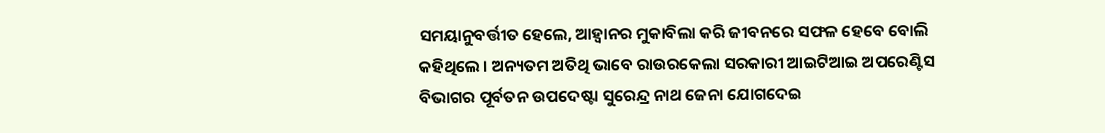ସମୟାନୁବର୍ତ୍ତୀତ ହେଲେ, ଆହ୍ୱାନର ମୁକାବିଲା କରି ଜୀବନରେ ସଫଳ ହେବେ ବୋଲି କହିଥିଲେ । ଅନ୍ୟତମ ଅତିଥି ଭାବେ ରାଉରକେଲା ସରକାରୀ ଆଇଟିଆଇ ଅପରେଣ୍ଟିସ ବିଭାଗର ପୂର୍ବତନ ଉପଦେଷ୍ଟା ସୁରେନ୍ଦ୍ର ନାଥ ଜେନା ଯୋଗଦେଇ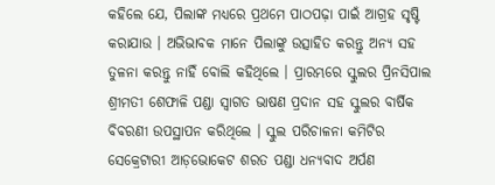କହିଲେ ଯେ, ପିଲାଙ୍କ ମଧ୍ୟରେ ପ୍ରଥମେ ପାଠପଢ଼ା ପାଇଁ ଆଗ୍ରହ ସୃଷ୍ଟି କରାଯାଉ । ଅଭିଭାବକ ମାନେ ପିଲାଙ୍କୁ ଉତ୍ସାହିତ କରନ୍ତୁ ଅନ୍ୟ ସହ ତୁଳନା କରନ୍ତୁ ନାହିଁ ବୋଲି କହିଥିଲେ । ପ୍ରାରମ୍ଭରେ ସ୍କୁଲର ପ୍ରିନସିପାଲ ଶ୍ରୀମତୀ ଶେଫାଳି ପଣ୍ଡା ସ୍ୱାଗତ ଭାଷଣ ପ୍ରଦାନ ସହ ସ୍କୁଲର ବାର୍ଷିକ ବିବରଣୀ ଉପସ୍ଥାପନ କରିଥିଲେ । ସ୍କୁଲ ପରିଚାଳନା କମିଟିର ସେକ୍ରେଟାରୀ ଆଡ଼ଭୋକେଟ ଶରତ ପଣ୍ଡା ଧନ୍ୟବାଦ ଅର୍ପଣ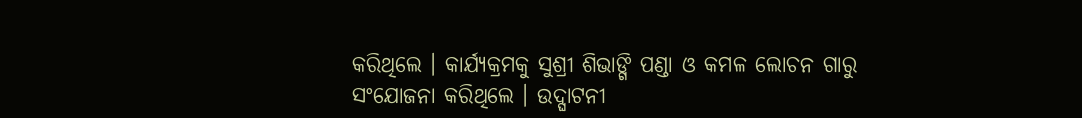କରିଥିଲେ । କାର୍ଯ୍ୟକ୍ରମକୁ ସୁଶ୍ରୀ ଶିଭାଙ୍ଗି ପଣ୍ଡା ଓ କମଳ ଲୋଚନ ଗାରୁ ସଂଯୋଜନା କରିଥିଲେ । ଉଦ୍ଘାଟନୀ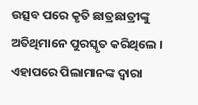ଉତ୍ସବ ପରେ କୃତି ଛାତ୍ରଛାତ୍ରୀଙ୍କୁ ଅତିଥିମାନେ ପୁରସ୍କୃତ କରିଥିଲେ । ଏହାପରେ ପିଲାମାନଙ୍କ ଦ୍ୱାରା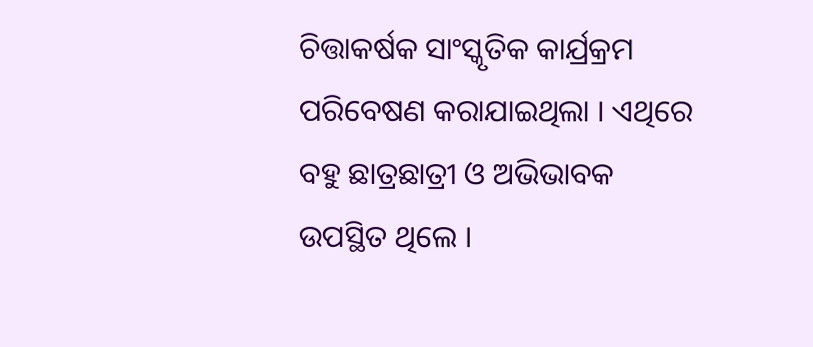ଚିତ୍ତାକର୍ଷକ ସାଂସ୍କୃତିକ କାର୍ଯ୍ରକ୍ରମ ପରିବେଷଣ କରାଯାଇଥିଲା । ଏଥିରେ ବହୁ ଛାତ୍ରଛାତ୍ରୀ ଓ ଅଭିଭାବକ ଉପସ୍ଥିତ ଥିଲେ ।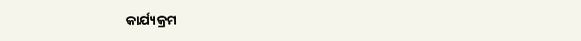କାର୍ଯ୍ୟକ୍ରମ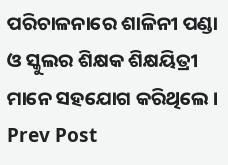ପରିଚାଳନାରେ ଶାଳିନୀ ପଣ୍ଡା ଓ ସ୍କୁଲର ଶିକ୍ଷକ ଶିକ୍ଷୟିତ୍ରୀ ମାନେ ସହଯୋଗ କରିଥିଲେ ।
Prev Post